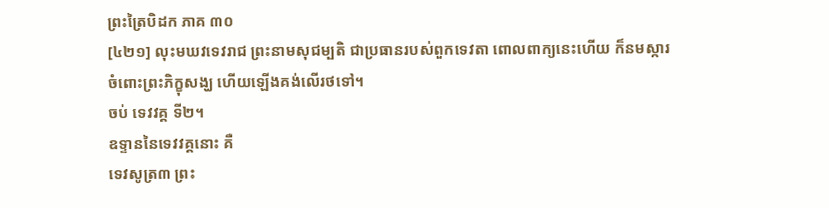ព្រះត្រៃបិដក ភាគ ៣០
[៤២១] លុះមឃវទេវរាជ ព្រះនាមសុជម្បតិ ជាប្រធានរបស់ពួកទេវតា ពោលពាក្យនេះហើយ ក៏នមស្ការ ចំពោះព្រះភិក្ខុសង្ឃ ហើយឡើងគង់លើរថទៅ។
ចប់ ទេវវគ្គ ទី២។
ឧទ្ទាននៃទេវវគ្គនោះ គឺ
ទេវសូត្រ៣ ព្រះ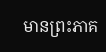មានព្រះភាគ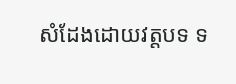សំដែងដោយវត្តបទ ទ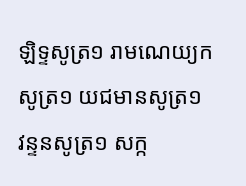ឡិទ្ទសូត្រ១ រាមណេយ្យកសូត្រ១ យជមានសូត្រ១ វន្ទនសូត្រ១ សក្ក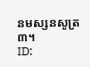នមស្សនសូត្រ៣។
ID: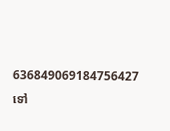636849069184756427
ទៅ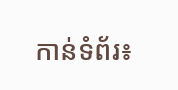កាន់ទំព័រ៖